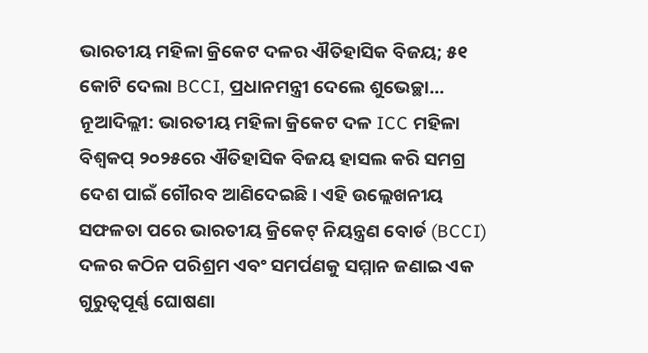ଭାରତୀୟ ମହିଳା କ୍ରିକେଟ ଦଳର ଐତିହାସିକ ବିଜୟ; ୫୧ କୋଟି ଦେଲା BCCI, ପ୍ରଧାନମନ୍ତ୍ରୀ ଦେଲେ ଶୁଭେଚ୍ଛା…
ନୂଆଦିଲ୍ଲୀ: ଭାରତୀୟ ମହିଳା କ୍ରିକେଟ ଦଳ ICC ମହିଳା ବିଶ୍ୱକପ୍ ୨୦୨୫ରେ ଐତିହାସିକ ବିଜୟ ହାସଲ କରି ସମଗ୍ର ଦେଶ ପାଇଁ ଗୌରବ ଆଣିଦେଇଛି। ଏହି ଉଲ୍ଲେଖନୀୟ ସଫଳତା ପରେ ଭାରତୀୟ କ୍ରିକେଟ୍ ନିୟନ୍ତ୍ରଣ ବୋର୍ଡ (BCCI) ଦଳର କଠିନ ପରିଶ୍ରମ ଏବଂ ସମର୍ପଣକୁ ସମ୍ମାନ ଜଣାଇ ଏକ ଗୁରୁତ୍ୱପୂର୍ଣ୍ଣ ଘୋଷଣା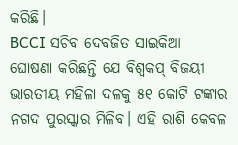କରିଛି।
BCCI ସଚିବ ଦେବଜିତ ସାଇକିଆ ଘୋଷଣା କରିଛନ୍ତି ଯେ ବିଶ୍ୱକପ୍ ବିଜୟୀ ଭାରତୀୟ ମହିଳା ଦଳକୁ ୫୧ କୋଟି ଟଙ୍କାର ନଗଦ ପୁରସ୍କାର ମିଳିବ। ଏହି ରାଶି କେବଳ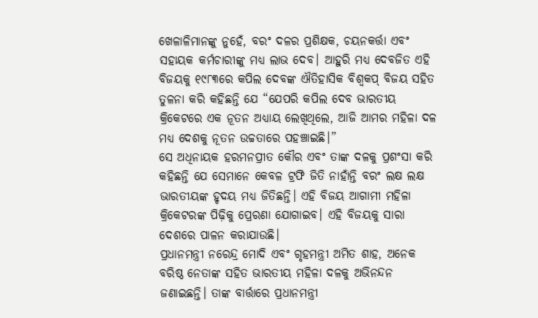ଖେଳାଳିମାନଙ୍କୁ ନୁହେଁ, ବରଂ ଦଳର ପ୍ରଶିକ୍ଷକ, ଚୟନକର୍ତ୍ତା ଏବଂ ସହାୟକ କର୍ମଚାରୀଙ୍କୁ ମଧ୍ୟ ଲାଭ ଦେବ। ଆହୁରି ମଧ୍ୟ ଦେବଜିତ ଏହି ବିଜୟକୁ ୧୯୮୩ରେ କପିଲ ଦେବଙ୍କ ଐତିହାସିକ ବିଶ୍ୱକପ୍ ବିଜୟ ସହିତ ତୁଳନା କରି କହିଛନ୍ତି ଯେ “ଯେପରି କପିଲ ଦେବ ଭାରତୀୟ କ୍ରିକେଟରେ ଏକ ନୂତନ ଅଧ୍ୟାୟ ଲେଖିଥିଲେ, ଆଜି ଆମର ମହିଳା ଦଳ ମଧ୍ୟ ଦେଶକୁ ନୂତନ ଉଚ୍ଚତାରେ ପହଞ୍ଚାଇଛି।”
ସେ ଅଧିନାୟକ ହରମନପ୍ରୀତ କୌର ଏବଂ ତାଙ୍କ ଦଳକୁ ପ୍ରଶଂସା କରି କହିଛନ୍ତି ଯେ ସେମାନେ କେବଳ ଟ୍ରଫି ଜିତି ନାହାଁନ୍ତି ବରଂ ଲକ୍ଷ ଲକ୍ଷ ଭାରତୀୟଙ୍କ ହୃଦୟ ମଧ୍ୟ ଜିତିଛନ୍ତି। ଏହି ବିଜୟ ଆଗାମୀ ମହିଳା କ୍ରିକେଟରଙ୍କ ପିଢ଼ିକୁ ପ୍ରେରଣା ଯୋଗାଇବ। ଏହି ବିଜୟକୁ ସାରା ଦେଶରେ ପାଳନ କରାଯାଉଛି।
ପ୍ରଧାନମନ୍ତ୍ରୀ ନରେନ୍ଦ୍ର ମୋଦି ଏବଂ ଗୃହମନ୍ତ୍ରୀ ଅମିତ ଶାହ, ଅନେକ ବରିଷ୍ଠ ନେତାଙ୍କ ସହିତ ଭାରତୀୟ ମହିଳା ଦଳକୁ ଅଭିନନ୍ଦନ ଜଣାଇଛନ୍ତି। ତାଙ୍କ ବାର୍ତ୍ତାରେ ପ୍ରଧାନମନ୍ତ୍ରୀ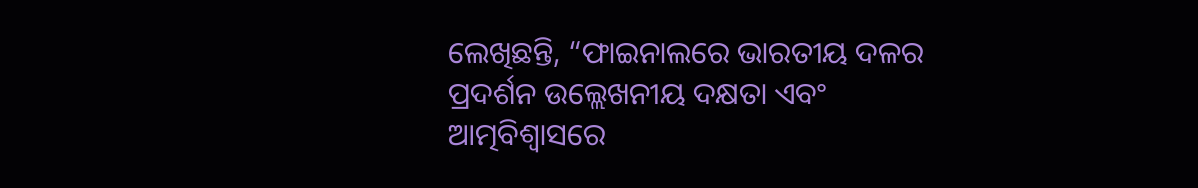ଲେଖିଛନ୍ତି, “ଫାଇନାଲରେ ଭାରତୀୟ ଦଳର ପ୍ରଦର୍ଶନ ଉଲ୍ଲେଖନୀୟ ଦକ୍ଷତା ଏବଂ ଆତ୍ମବିଶ୍ୱାସରେ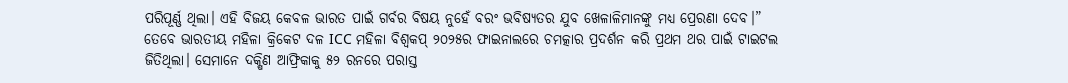ପରିପୂର୍ଣ୍ଣ ଥିଲା। ଏହି ବିଜୟ କେବଳ ଭାରତ ପାଇଁ ଗର୍ବର ବିଷୟ ନୁହେଁ ବରଂ ଭବିଷ୍ୟତର ଯୁବ ଖେଳାଳିମାନଙ୍କୁ ମଧ୍ୟ ପ୍ରେରଣା ଦେବ।”
ତେବେ ଭାରତୀୟ ମହିଳା କ୍ରିକେଟ ଦଳ ICC ମହିଳା ବିଶ୍ୱକପ୍ ୨୦୨୫ର ଫାଇନାଲରେ ଚମତ୍କାର ପ୍ରଦର୍ଶନ କରି ପ୍ରଥମ ଥର ପାଇଁ ଟାଇଟଲ ଜିତିଥିଲା। ସେମାନେ ଦକ୍ଷିଣ ଆଫ୍ରିକାକୁ ୫୨ ରନରେ ପରାସ୍ତ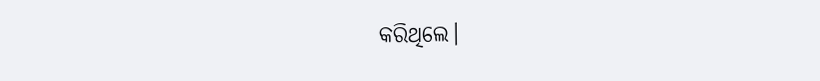କରିଥିଲେ।